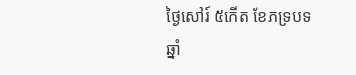ថ្ងៃសៅរ៍ ៥កើត ខែភទ្របទ ឆ្នាំ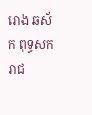រោង ឆស័ក ពុទ្ធសករាជ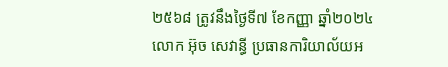២៥៦៨ ត្រូវនឹងថ្ងៃទី៧ ខែកញ្ញា ឆ្នាំ២០២៤
លោក អ៊ុច សេវាន្ធី ប្រធានការិយាល័យអ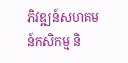ភិវឌ្ឍន៍សហគមន៍កសិកម្ម និ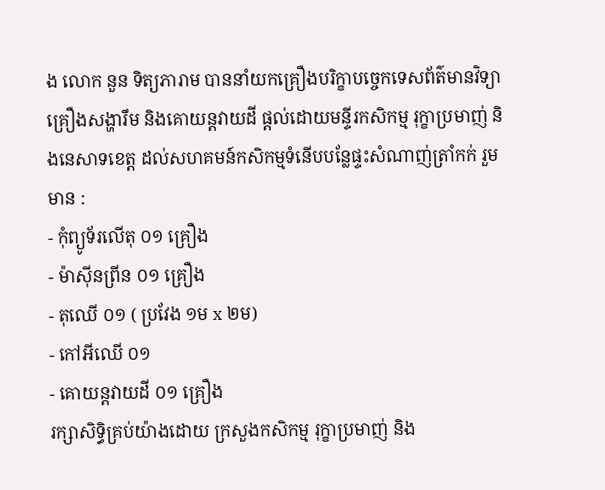ង លោក នួន ទិត្យភារាម បាននាំយកគ្រឿងបរិក្ខាបច្ចេកទេសព័ត៌មានវិទ្យា គ្រឿងសង្ហារឹម និងគោយន្តវាយដី ផ្តល់ដោយមន្ទីរកសិកម្ម រុក្ខាប្រមាញ់ និងនេសាទខេត្ត ដល់សហគមន៍កសិកម្មទំនើបបន្លែផ្ទះសំណាញ់ត្រាំកក់ រួមមាន :
- កុំព្យូទ័រលើតុ ០១ គ្រឿង
- ម៉ាស៊ីនព្រីន ០១ គ្រឿង
- តុឈើ ០១ ( ប្រវែង ១ម x ២ម)
- កៅអីឈើ ០១
- គោយន្តវាយដី ០១ គ្រឿង
រក្សាសិទិ្ធគ្រប់យ៉ាងដោយ ក្រសួងកសិកម្ម រុក្ខាប្រមាញ់ និង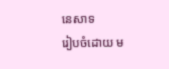នេសាទ
រៀបចំដោយ ម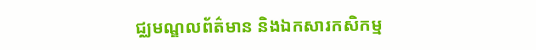ជ្ឈមណ្ឌលព័ត៌មាន និងឯកសារកសិកម្ម